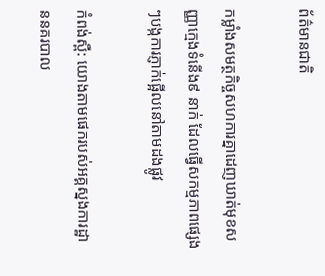ព័ត៌មានជាតិ

កម្លាំងសមត្ថកិច្ចសហការគ្នាដេញឃាត់មុខសញ្ញាក្មេងទំនើង៩ នាក់ ដែលធ្វើសកម្មភាពផ្សេងៗបង្កការភ្ញាក់ផ្អើលនៅតាមដងផ្លូវ

កំពង់ស្ពឺ: យោងតាមផេករបស់អគ្គស្នងការដ្ឋាននគរបាល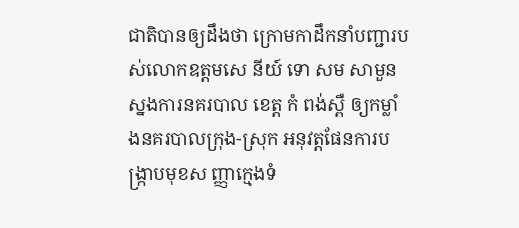ជាតិបានឲ្យដឹងថា ក្រោមកាដឹកនាំបញ្ជារបស់លោកឧត្ដមសេ នីយ៍ ទោ សម សាមួន ស្នងការនគរបាល ខេត្ដ កំ ពង់ស្ពឺ ឲ្យកម្លាំងនគរបាលក្រុង-ស្រុក អនុវត្តផែនការបង្រ្កាបមុខស ញ្ញាក្មេងទំ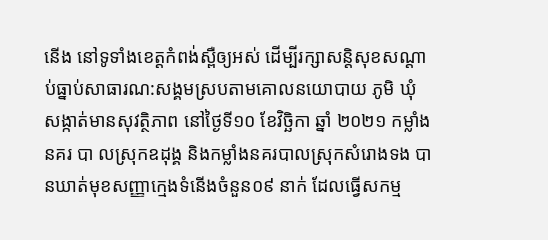នេីង នៅទូទាំងខេត្ដកំពង់ស្ពឺឲ្យអស់ ដេីម្បីរក្សាសន្ដិសុខសណ្ដាប់ធ្នាប់សាធារណ:សង្គមស្របតាមគោលនយោបាយ ភូមិ ឃុំ សង្កាត់មានសុវត្ថិភាព នៅថ្ងៃទី១០ ខែវិច្ឆិកា ឆ្នាំ ២០២១ កម្លាំងនគរ បា លស្រុកឧដុង្គ និងកម្លាំងនគរបាលស្រុកសំរោងទង បានឃាត់មុខសញ្ញាក្មេងទំនើងចំនួន០៩ នាក់ ដែលធ្វើសកម្ម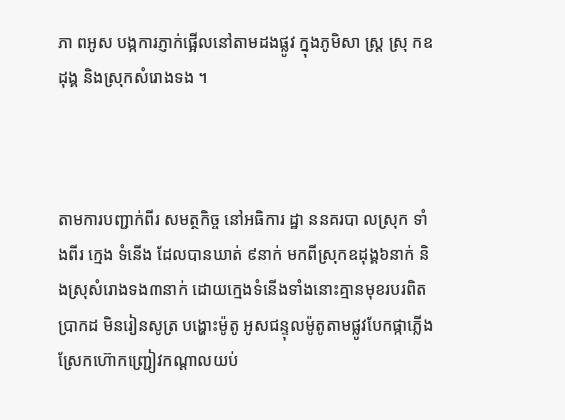ភា ពអូស បង្កការភ្ញាក់ផ្អេីលនៅតាមដងផ្លូវ ក្នុងភូមិសា ស្ត្រ ស្រុ កឧដុង្គ និងស្រុកសំរោងទង ។



តាមការបញ្ជាក់ពីរ សមត្ថកិច្ច នៅអធិការ ដ្ឋា ននគរបា លស្រុក ទាំងពីរ ក្មេង ទំនើង ដែលបានឃាត់ ៩នាក់ មកពីស្រុកឧដុង្គ៦នាក់ និងស្រុសំរោងទង៣នាក់ ដោយក្មេងទំនើងទាំងនោះគ្មានមុខរបរពិតប្រាកដ មិនរៀនសូត្រ បង្ហោះម៉ូតូ អូសជន្ទុលម៉ូតូតាមផ្លូវបែកផ្កាភ្លើង ស្រែកហ៊ោកញ្ជ្រៀវកណ្ដាលយប់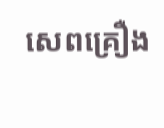សេពគ្រឿង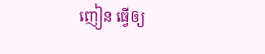ញៀន ធ្វើឲ្យ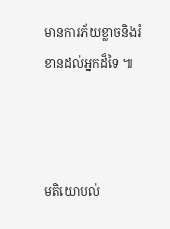មានការភ័យខ្លាចនិងរំខានដល់អ្នកដ៏ទៃ ៕



មតិយោបល់